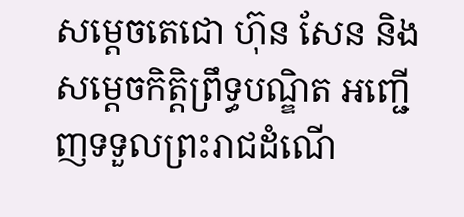សម្តេចតេជោ ហ៊ុន សែន និងសម្ដេចកិត្តិព្រឹទ្ធបណ្ឌិត អញ្ជើញទទួលព្រះរាជដំណើ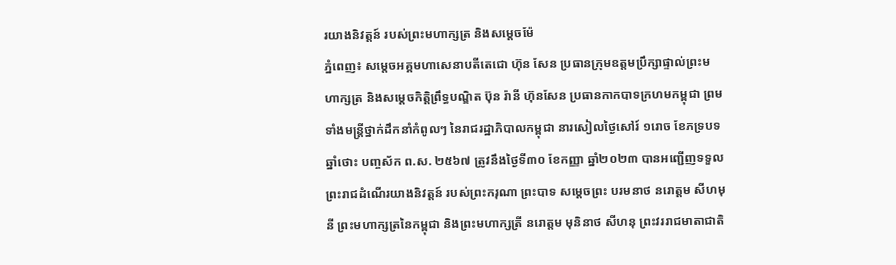រយាងនិវត្តន៍ របស់ព្រះមហាក្សត្រ និងសម្តេចម៉ែ
ភ្នំពេញ៖ សម្តេចអគ្គមហាសេនាបតីតេជោ ហ៊ុន សែន ប្រធានក្រុមឧត្តមប្រឹក្សាផ្ទាល់ព្រះមហាក្សត្រ និងសម្ដេចកិត្តិព្រឹទ្ធបណ្ឌិត ប៊ុន រ៉ានី ហ៊ុនសែន ប្រធានកាកបាទក្រហមកម្ពុជា ព្រមទាំងមន្ត្រីថ្នាក់ដឹកនាំកំពូលៗ នៃរាជរដ្ឋាភិបាលកម្ពុជា នារសៀលថ្ងៃសៅរ៍ ១រោច ខែភទ្របទ ឆ្នាំថោះ បញ្ចស័ក ព.ស. ២៥៦៧ ត្រូវនឹងថ្ងៃទី៣០ ខែកញ្ញា ឆ្នាំ២០២៣ បានអញ្ជើញទទួលព្រះរាជដំណើរយាងនិវត្តន៍ របស់ព្រះករុណា ព្រះបាទ សម្តេចព្រះ បរមនាថ នរោត្តម សីហមុនី ព្រះមហាក្សត្រនៃកម្ពុជា និងព្រះមហាក្សត្រី នរោត្តម មុនិនាថ សីហនុ ព្រះវររាជមាតាជាតិ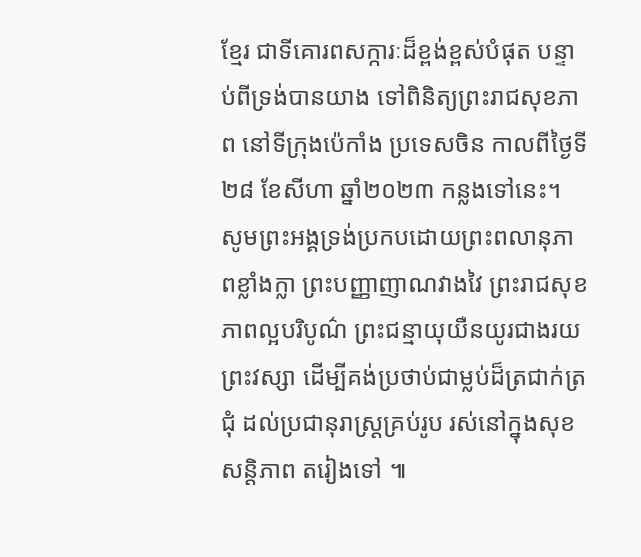ខ្មែរ ជាទីគោរពសក្ការៈដ៏ខ្ពង់ខ្ពស់បំផុត បន្ទាប់ពីទ្រង់បានយាង ទៅពិនិត្យព្រះរាជសុខភាព នៅទីក្រុងប៉េកាំង ប្រទេសចិន កាលពីថ្ងៃទី២៨ ខែសីហា ឆ្នាំ២០២៣ កន្លងទៅនេះ។
សូមព្រះអង្គទ្រង់ប្រកបដោយព្រះពលានុភាពខ្លាំងក្លា ព្រះបញ្ញាញាណវាងវៃ ព្រះរាជសុខភាពល្អបរិបូណ៌ ព្រះជន្មាយុយឺនយូរជាងរយព្រះវស្សា ដើម្បីគង់ប្រថាប់ជាម្លប់ដ៏ត្រជាក់ត្រជុំ ដល់ប្រជានុរាស្ត្រគ្រប់រូប រស់នៅក្នុងសុខសន្តិភាព តរៀងទៅ ៕